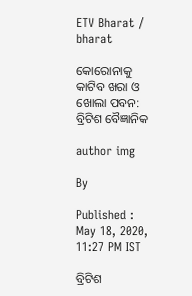ETV Bharat / bharat

କୋରୋନାକୁ କାଟିବ ଖରା ଓ ଖୋଲା ପବନ: ବ୍ରିଟିଶ ବୈଜ୍ଞାନିକ

author img

By

Published : May 18, 2020, 11:27 PM IST

ବ୍ରିଟିଶ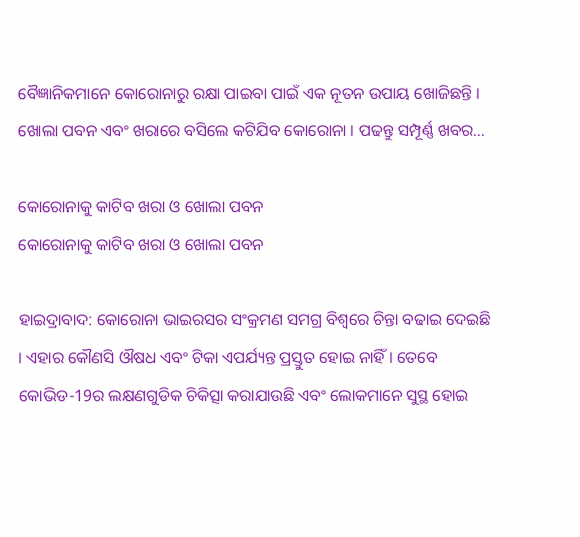ବୈଜ୍ଞାନିକମାନେ କୋରୋନାରୁ ରକ୍ଷା ପାଇବା ପାଇଁ ଏକ ନୂତନ ଉପାୟ ଖୋଜିଛନ୍ତି । ଖୋଲା ପବନ ଏବଂ ଖରାରେ ବସିଲେ କଟିଯିବ କୋରୋନା । ପଢନ୍ତୁ ସମ୍ପୂର୍ଣ୍ଣ ଖବର...

କୋରୋନାକୁ କାଟିବ ଖରା ଓ ଖୋଲା ପବନ
କୋରୋନାକୁ କାଟିବ ଖରା ଓ ଖୋଲା ପବନ

ହାଇଦ୍ରାବାଦ: କୋରୋନା ଭାଇରସର ସଂକ୍ରମଣ ସମଗ୍ର ବିଶ୍ବରେ ଚିନ୍ତା ବଢାଇ ଦେଇଛି । ଏହାର କୌଣସି ଔଷଧ ଏବଂ ଟିକା ଏପର୍ଯ୍ୟନ୍ତ ପ୍ରସ୍ତୁତ ହୋଇ ନାହିଁ । ତେବେ କୋଭିଡ-19ର ଲକ୍ଷଣଗୁଡିକ ଚିକିତ୍ସା କରାଯାଉଛି ଏବଂ ଲୋକମାନେ ସୁସ୍ଥ ହୋଇ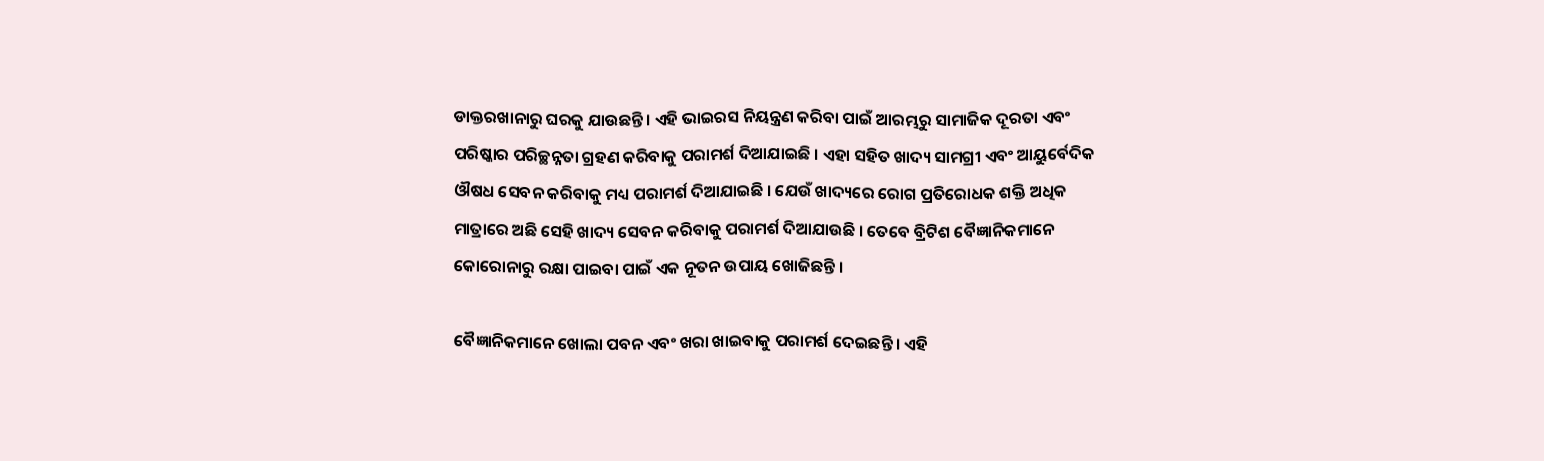ଡାକ୍ତରଖାନାରୁ ଘରକୁ ଯାଉଛନ୍ତି । ଏହି ଭାଇରସ ନିୟନ୍ତ୍ରଣ କରିବା ପାଇଁ ଆରମ୍ଭରୁ ସାମାଜିକ ଦୂରତା ଏବଂ ପରିଷ୍କାର ପରିଚ୍ଛନ୍ନତା ଗ୍ରହଣ କରିବାକୁ ପରାମର୍ଶ ଦିଆଯାଇଛି । ଏହା ସହିତ ଖାଦ୍ୟ ସାମଗ୍ରୀ ଏବଂ ଆୟୁର୍ବେଦିକ ଔଷଧ ସେବନ କରିବାକୁ ମଧ୍ୟ ପରାମର୍ଶ ଦିଆଯାଇଛି । ଯେଉଁ ଖାଦ୍ୟରେ ରୋଗ ପ୍ରତିରୋଧକ ଶକ୍ତି ଅଧିକ ମାତ୍ରାରେ ଅଛି ସେହି ଖାଦ୍ୟ ସେବନ କରିବାକୁ ପରାମର୍ଶ ଦିଆଯାଉଛି । ତେବେ ବ୍ରିଟିଶ ବୈଜ୍ଞାନିକମାନେ କୋରୋନାରୁ ରକ୍ଷା ପାଇବା ପାଇଁ ଏକ ନୂତନ ଉପାୟ ଖୋଜିଛନ୍ତି ।

ବୈଜ୍ଞାନିକମାନେ ଖୋଲା ପବନ ଏବଂ ଖରା ଖାଇବାକୁ ପରାମର୍ଶ ଦେଇଛନ୍ତି । ଏହି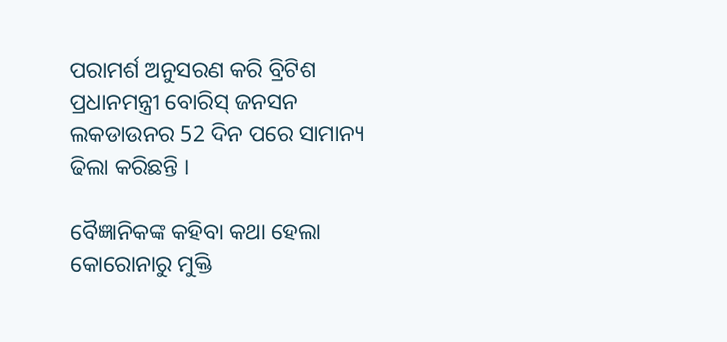ପରାମର୍ଶ ଅନୁସରଣ କରି ବ୍ରିଟିଶ ପ୍ରଧାନମନ୍ତ୍ରୀ ବୋରିସ୍ ଜନସନ ଲକଡାଉନର 52 ଦିନ ପରେ ସାମାନ୍ୟ ଢିଲା କରିଛନ୍ତି ।

ବୈଜ୍ଞାନିକଙ୍କ କହିବା କଥା ହେଲା କୋରୋନାରୁ ମୁକ୍ତି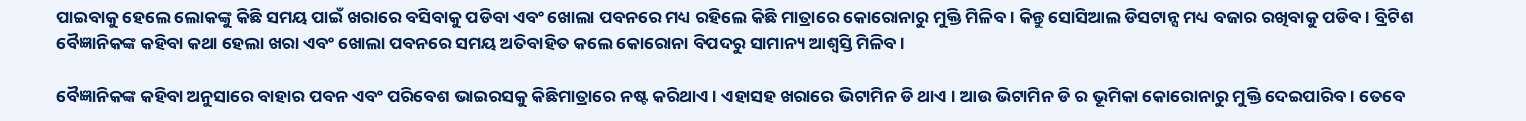ପାଇବାକୁ ହେଲେ ଲୋକଙ୍କୁ କିଛି ସମୟ ପାଇଁ ଖରାରେ ବସିବାକୁ ପଡିବା ଏବଂ ଖୋଲା ପବନରେ ମଧ୍ୟ ରହିଲେ କିଛି ମାତ୍ରାରେ କୋରୋନାରୁ ମୁକ୍ତି ମିଳିବ । କିନ୍ତୁ ସୋସିଆଲ ଡିସଟାନ୍ସ ମଧ୍ୟ ବଜାର ରଖିବାକୁ ପଡିବ । ବ୍ରିଟିଶ ବୈଜ୍ଞାନିକଙ୍କ କହିବା କଥା ହେଲା ଖରା ଏବଂ ଖୋଲା ପବନରେ ସମୟ ଅତିବାହିତ କଲେ କୋରୋନା ବିପଦରୁ ସାମାନ୍ୟ ଆଶ୍ବସ୍ତି ମିଳିବ ।

ବୈଜ୍ଞାନିକଙ୍କ କହିବା ଅନୁସାରେ ବାହାର ପବନ ଏବଂ ପରିବେଶ ଭାଇରସକୁ କିଛିମାତ୍ରାରେ ନଷ୍ଟ କରିଥାଏ । ଏହାସହ ଖରାରେ ଭିଟାମିନ ଡି ଥାଏ । ଆଉ ଭିଟାମିନ ଡି ର ଭୂମିକା କୋରୋନାରୁ ମୁକ୍ତି ଦେଇପାରିବ । ତେବେ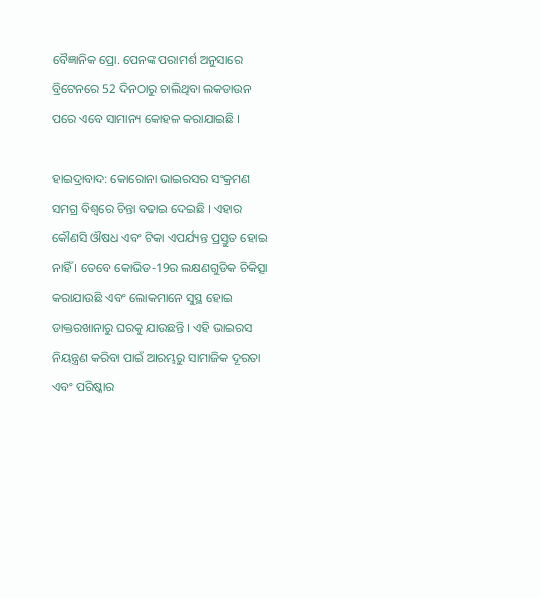ବୈଜ୍ଞାନିକ ପ୍ରୋ. ପେନଙ୍କ ପରାମର୍ଶ ଅନୁସାରେ ବ୍ରିଟେନରେ 52 ଦିନଠାରୁ ଚାଲିଥିବା ଲକଡାଉନ ପରେ ଏବେ ସାମାନ୍ୟ କୋହଳ କରାଯାଇଛି ।

ହାଇଦ୍ରାବାଦ: କୋରୋନା ଭାଇରସର ସଂକ୍ରମଣ ସମଗ୍ର ବିଶ୍ବରେ ଚିନ୍ତା ବଢାଇ ଦେଇଛି । ଏହାର କୌଣସି ଔଷଧ ଏବଂ ଟିକା ଏପର୍ଯ୍ୟନ୍ତ ପ୍ରସ୍ତୁତ ହୋଇ ନାହିଁ । ତେବେ କୋଭିଡ-19ର ଲକ୍ଷଣଗୁଡିକ ଚିକିତ୍ସା କରାଯାଉଛି ଏବଂ ଲୋକମାନେ ସୁସ୍ଥ ହୋଇ ଡାକ୍ତରଖାନାରୁ ଘରକୁ ଯାଉଛନ୍ତି । ଏହି ଭାଇରସ ନିୟନ୍ତ୍ରଣ କରିବା ପାଇଁ ଆରମ୍ଭରୁ ସାମାଜିକ ଦୂରତା ଏବଂ ପରିଷ୍କାର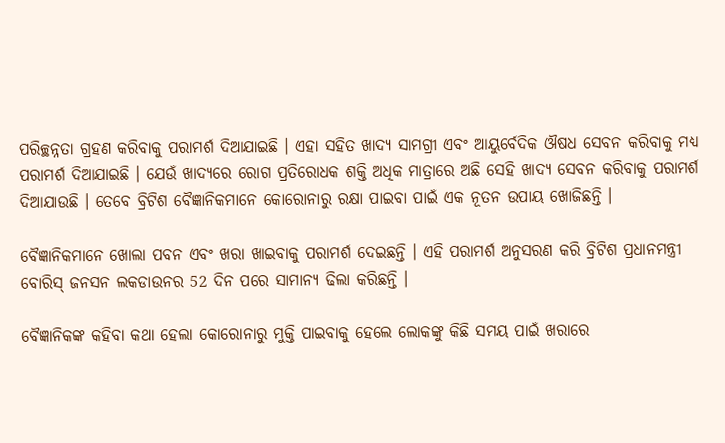ପରିଚ୍ଛନ୍ନତା ଗ୍ରହଣ କରିବାକୁ ପରାମର୍ଶ ଦିଆଯାଇଛି । ଏହା ସହିତ ଖାଦ୍ୟ ସାମଗ୍ରୀ ଏବଂ ଆୟୁର୍ବେଦିକ ଔଷଧ ସେବନ କରିବାକୁ ମଧ୍ୟ ପରାମର୍ଶ ଦିଆଯାଇଛି । ଯେଉଁ ଖାଦ୍ୟରେ ରୋଗ ପ୍ରତିରୋଧକ ଶକ୍ତି ଅଧିକ ମାତ୍ରାରେ ଅଛି ସେହି ଖାଦ୍ୟ ସେବନ କରିବାକୁ ପରାମର୍ଶ ଦିଆଯାଉଛି । ତେବେ ବ୍ରିଟିଶ ବୈଜ୍ଞାନିକମାନେ କୋରୋନାରୁ ରକ୍ଷା ପାଇବା ପାଇଁ ଏକ ନୂତନ ଉପାୟ ଖୋଜିଛନ୍ତି ।

ବୈଜ୍ଞାନିକମାନେ ଖୋଲା ପବନ ଏବଂ ଖରା ଖାଇବାକୁ ପରାମର୍ଶ ଦେଇଛନ୍ତି । ଏହି ପରାମର୍ଶ ଅନୁସରଣ କରି ବ୍ରିଟିଶ ପ୍ରଧାନମନ୍ତ୍ରୀ ବୋରିସ୍ ଜନସନ ଲକଡାଉନର 52 ଦିନ ପରେ ସାମାନ୍ୟ ଢିଲା କରିଛନ୍ତି ।

ବୈଜ୍ଞାନିକଙ୍କ କହିବା କଥା ହେଲା କୋରୋନାରୁ ମୁକ୍ତି ପାଇବାକୁ ହେଲେ ଲୋକଙ୍କୁ କିଛି ସମୟ ପାଇଁ ଖରାରେ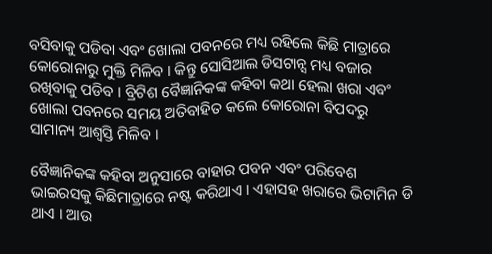ବସିବାକୁ ପଡିବା ଏବଂ ଖୋଲା ପବନରେ ମଧ୍ୟ ରହିଲେ କିଛି ମାତ୍ରାରେ କୋରୋନାରୁ ମୁକ୍ତି ମିଳିବ । କିନ୍ତୁ ସୋସିଆଲ ଡିସଟାନ୍ସ ମଧ୍ୟ ବଜାର ରଖିବାକୁ ପଡିବ । ବ୍ରିଟିଶ ବୈଜ୍ଞାନିକଙ୍କ କହିବା କଥା ହେଲା ଖରା ଏବଂ ଖୋଲା ପବନରେ ସମୟ ଅତିବାହିତ କଲେ କୋରୋନା ବିପଦରୁ ସାମାନ୍ୟ ଆଶ୍ବସ୍ତି ମିଳିବ ।

ବୈଜ୍ଞାନିକଙ୍କ କହିବା ଅନୁସାରେ ବାହାର ପବନ ଏବଂ ପରିବେଶ ଭାଇରସକୁ କିଛିମାତ୍ରାରେ ନଷ୍ଟ କରିଥାଏ । ଏହାସହ ଖରାରେ ଭିଟାମିନ ଡି ଥାଏ । ଆଉ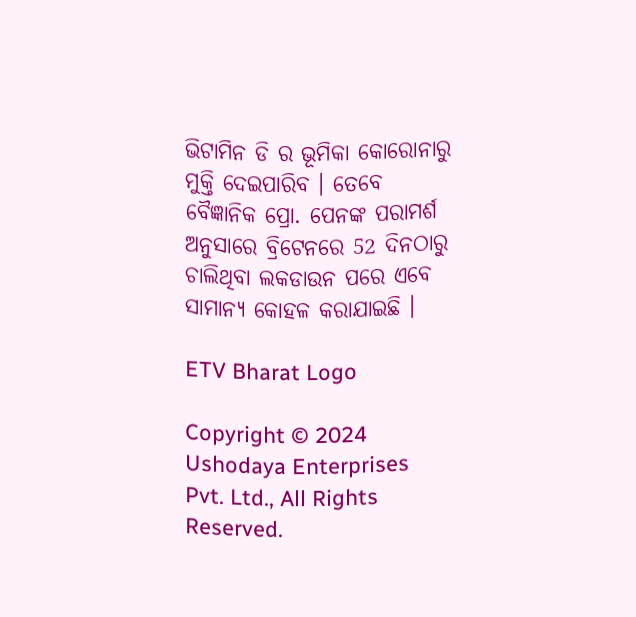ଭିଟାମିନ ଡି ର ଭୂମିକା କୋରୋନାରୁ ମୁକ୍ତି ଦେଇପାରିବ । ତେବେ ବୈଜ୍ଞାନିକ ପ୍ରୋ. ପେନଙ୍କ ପରାମର୍ଶ ଅନୁସାରେ ବ୍ରିଟେନରେ 52 ଦିନଠାରୁ ଚାଲିଥିବା ଲକଡାଉନ ପରେ ଏବେ ସାମାନ୍ୟ କୋହଳ କରାଯାଇଛି ।

ETV Bharat Logo

Copyright © 2024 Ushodaya Enterprises Pvt. Ltd., All Rights Reserved.